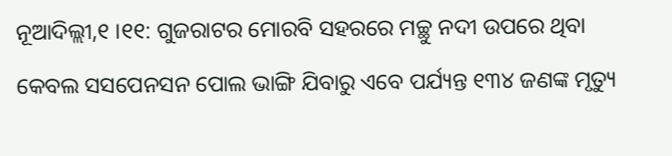ନୂଆଦିଲ୍ଲୀ,୧ ।୧୧: ଗୁଜରାଟର ମୋରବି ସହରରେ ମଚ୍ଛୁ ନଦୀ ଉପରେ ଥିବା କେବଲ ସସପେନସନ ପୋଲ ଭାଙ୍ଗି ଯିବାରୁ ଏବେ ପର୍ଯ୍ୟନ୍ତ ୧୩୪ ଜଣଙ୍କ ମୃତ୍ୟୁ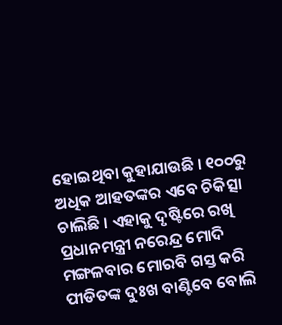ହୋଇଥିବା କୁହାଯାଉଛି । ୧୦୦ରୁ ଅଧିକ ଆହତଙ୍କର ଏବେ ଚିକିତ୍ସା ଚାଲିଛି । ଏହାକୁ ଦୃଷ୍ଟିରେ ରଖି ପ୍ରଧାନମନ୍ତ୍ରୀ ନରେନ୍ଦ୍ର ମୋଦି ମଙ୍ଗଳବାର ମୋରବି ଗସ୍ତ କରି ପୀଡିତଙ୍କ ଦୁଃଖ ବାଣ୍ଟିବେ ବୋଲି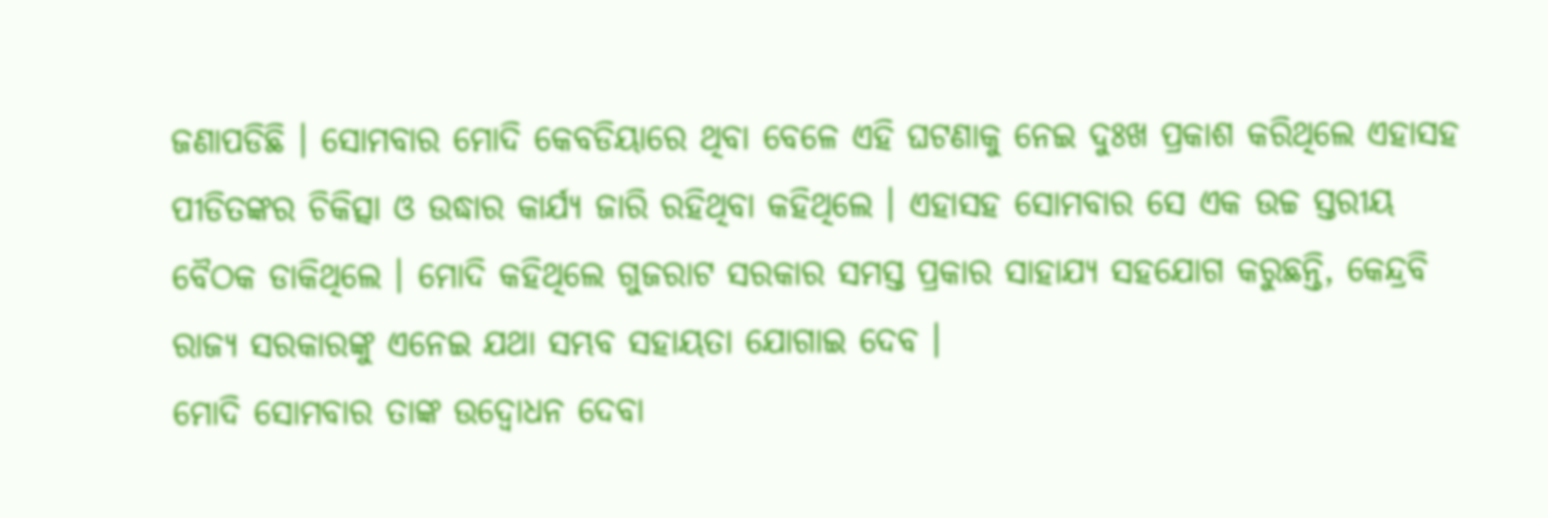ଜଣାପଡିଛି । ସୋମବାର ମୋଦି କେବଡିୟାରେ ଥିବା ବେଳେ ଏହି ଘଟଣାକୁ ନେଇ ଦୁଃଖ ପ୍ରକାଶ କରିଥିଲେ ଏହାସହ ପୀଡିତଙ୍କର ଚିକିତ୍ସା ଓ ଉଦ୍ଧାର କାର୍ଯ୍ୟ ଜାରି ରହିଥିବା କହିଥିଲେ । ଏହାସହ ସୋମବାର ସେ ଏକ ଉଚ୍ଚ ସ୍ତରୀୟ ବୈଠକ ଡାକିଥିଲେ । ମୋଦି କହିଥିଲେ ଗୁଜରାଟ ସରକାର ସମସ୍ତ ପ୍ରକାର ସାହାଯ୍ୟ ସହଯୋଗ କରୁଛନ୍ତି, କେନ୍ଦ୍ରବି ରାଜ୍ୟ ସରକାରଙ୍କୁ ଏନେଇ ଯଥା ସମ୍ଭବ ସହାୟତା ଯୋଗାଇ ଦେବ ।
ମୋଦି ସୋମବାର ତାଙ୍କ ଉଦ୍ବୋଧନ ଦେବା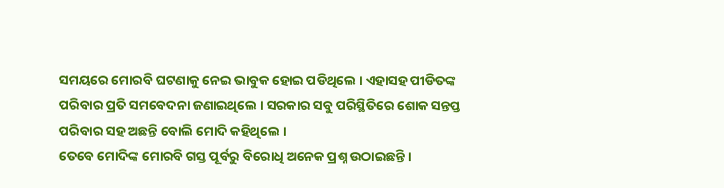ସମୟରେ ମୋରବି ଘଟଣାକୁ ନେଇ ଭାବୁକ ହୋଇ ପଡିଥିଲେ । ଏହାସହ ପୀଡିତଙ୍କ ପରିବାର ପ୍ରତି ସମବେଦନା ଜଣାଇଥିଲେ । ସରକାର ସବୁ ପରିସ୍ଥିତିରେ ଶୋକ ସନ୍ତପ୍ତ ପରିବାର ସହ ଅଛନ୍ତି ବୋଲି ମୋଦି କହିଥିଲେ ।
ତେବେ ମୋଦିଙ୍କ ମୋରବି ଗସ୍ତ ପୂର୍ବରୁ ବିରୋଧି ଅନେକ ପ୍ରଶ୍ନ ଉଠାଇଛନ୍ତି ।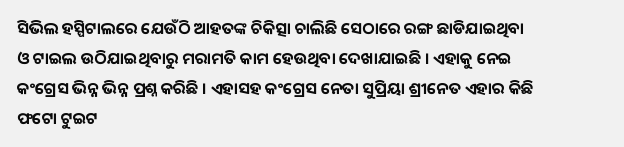ସିଭିଲ ହସ୍ପିଟାଲରେ ଯେଉଁଠି ଆହତଙ୍କ ଚିକିତ୍ସା ଚାଲିଛି ସେଠାରେ ରଙ୍ଗ ଛାଡିଯାଇଥିବା ଓ ଟାଇଲ ଉଠିଯାଇଥିବାରୁ ମରାମତି କାମ ହେଉଥିବା ଦେଖାଯାଇଛି । ଏହାକୁ ନେଇ କଂଗ୍ରେସ ଭିନ୍ନ ଭିନ୍ନ ପ୍ରଶ୍ନ କରିଛି । ଏହାସହ କଂଗ୍ରେସ ନେତା ସୁପ୍ରିୟା ଶ୍ରୀନେତ ଏହାର କିଛି ଫଟୋ ଟୁଇଟ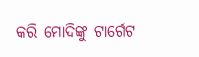କରି ମୋଦିଙ୍କୁ ଟାର୍ଗେଟ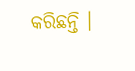କରିଛନ୍ତି ।